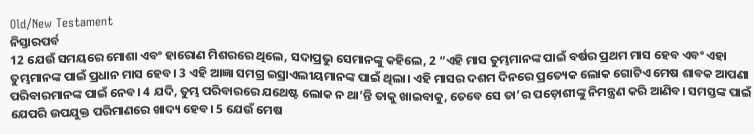Old/New Testament
ନିସ୍ତାରପର୍ବ
12 ଯେଉଁ ସମୟରେ ମୋଶା ଏବଂ ହାରୋଣ ମିଶରରେ ଥିଲେ, ସଦାପ୍ରଭୁ ସେମାନଙ୍କୁ କହିଲେ, 2 “ଏହି ମାସ ତୁମ୍ଭମାନଙ୍କ ପାଇଁ ବର୍ଷର ପ୍ରଥମ ମାସ ହେବ ଏବଂ ଏହା ତୁମ୍ଭମାନଙ୍କ ପାଇଁ ପ୍ରଧାନ ମାସ ହେବ। 3 ଏହି ଆଜ୍ଞା ସମଗ୍ର ଇସ୍ରାଏଲୀୟମାନଙ୍କ ପାଇଁ ଥିଲା। ଏହି ମାସର ଦଶମ ଦିନରେ ପ୍ରତ୍ୟେକ ଲୋକ ଗୋଟିଏ ମେଷ ଶାବକ ଆପଣା ପରିବାରମାନଙ୍କ ପାଇଁ ନେବ। 4 ଯଦି, ତୁମ୍ଭ ପରିବାରରେ ଯଥେଷ୍ଟ ଲୋକ ନ ଥା’ନ୍ତି ତାକୁ ଖାଇବାକୁ, ତେବେ ସେ ତା’ର ପଡ଼ୋଶୀଙ୍କୁ ନିମନ୍ତ୍ରଣ କରି ଆଣିବ। ସମସ୍ତଙ୍କ ପାଇଁ ଯେପରି ଉପଯୁକ୍ତ ପରିମାଣରେ ଖାଦ୍ୟ ହେବ। 5 ଯେଉଁ ମେଷ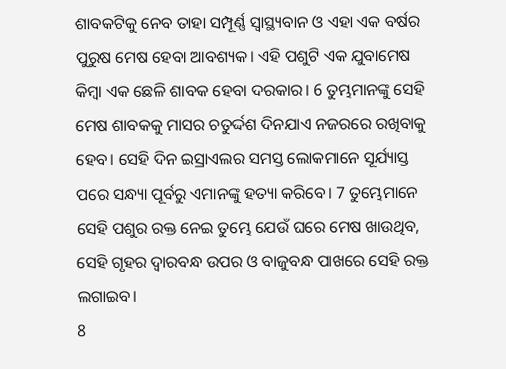ଶାବକଟିକୁ ନେବ ତାହା ସମ୍ପୂର୍ଣ୍ଣ ସ୍ୱାସ୍ଥ୍ୟବାନ ଓ ଏହା ଏକ ବର୍ଷର ପୁରୁଷ ମେଷ ହେବା ଆବଶ୍ୟକ। ଏହି ପଶୁଟି ଏକ ଯୁବାମେଷ କିମ୍ବା ଏକ ଛେଳି ଶାବକ ହେବା ଦରକାର। 6 ତୁମ୍ଭମାନଙ୍କୁ ସେହି ମେଷ ଶାବକକୁ ମାସର ଚତୁର୍ଦ୍ଦଶ ଦିନଯାଏ ନଜରରେ ରଖିବାକୁ ହେବ। ସେହି ଦିନ ଇସ୍ରାଏଲର ସମସ୍ତ ଲୋକମାନେ ସୂର୍ଯ୍ୟାସ୍ତ ପରେ ସନ୍ଧ୍ୟା ପୂର୍ବରୁ ଏମାନଙ୍କୁ ହତ୍ୟା କରିବେ। 7 ତୁମ୍ଭେମାନେ ସେହି ପଶୁର ରକ୍ତ ନେଇ ତୁମ୍ଭେ ଯେଉଁ ଘରେ ମେଷ ଖାଉଥିବ, ସେହି ଗୃହର ଦ୍ୱାରବନ୍ଧ ଉପର ଓ ବାଜୁବନ୍ଧ ପାଖରେ ସେହି ରକ୍ତ ଲଗାଇବ।
8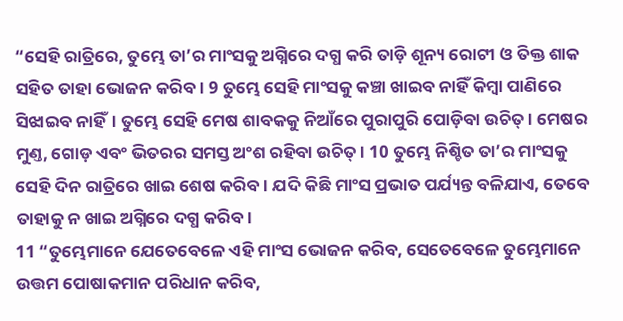“ସେହି ରାତ୍ରିରେ, ତୁମ୍ଭେ ତା’ର ମାଂସକୁ ଅଗ୍ନିରେ ଦଗ୍ଧ କରି ତାଡ଼ି ଶୂନ୍ୟ ରୋଟୀ ଓ ତିକ୍ତ ଶାକ ସହିତ ତାହା ଭୋଜନ କରିବ। 9 ତୁମ୍ଭେ ସେହି ମାଂସକୁ କଞ୍ଚା ଖାଇବ ନାହିଁ କିମ୍ବା ପାଣିରେ ସିଝାଇବ ନାହିଁ। ତୁମ୍ଭେ ସେହି ମେଷ ଶାବକକୁ ନିଆଁରେ ପୁରାପୁରି ପୋଡ଼ିବା ଉଚିତ୍। ମେଷର ମୁଣ୍ତ, ଗୋଡ଼ ଏବଂ ଭିତରର ସମସ୍ତ ଅଂଶ ରହିବା ଉଚିତ୍। 10 ତୁମ୍ଭେ ନିଶ୍ଚିତ ତା’ର ମାଂସକୁ ସେହି ଦିନ ରାତ୍ରିରେ ଖାଇ ଶେଷ କରିବ। ଯଦି କିଛି ମାଂସ ପ୍ରଭାତ ପର୍ଯ୍ୟନ୍ତ ବଳିଯାଏ, ତେବେ ତାହାକୁ ନ ଖାଇ ଅଗ୍ନିରେ ଦଗ୍ଧ କରିବ।
11 “ତୁମ୍ଭେମାନେ ଯେତେବେଳେ ଏହି ମାଂସ ଭୋଜନ କରିବ, ସେତେବେଳେ ତୁମ୍ଭେମାନେ ଉତ୍ତମ ପୋଷାକମାନ ପରିଧାନ କରିବ,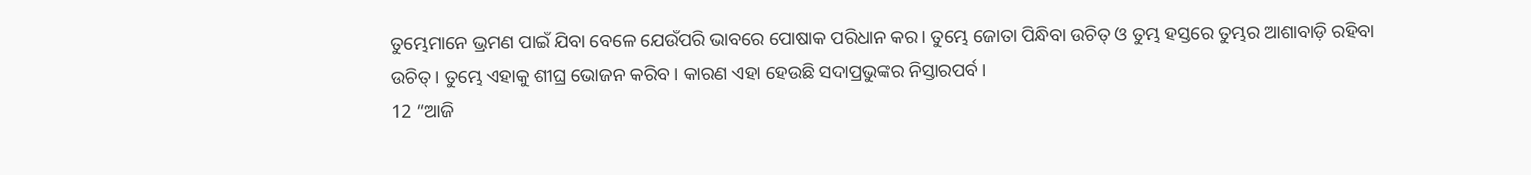ତୁମ୍ଭେମାନେ ଭ୍ରମଣ ପାଇଁ ଯିବା ବେଳେ ଯେଉଁପରି ଭାବରେ ପୋଷାକ ପରିଧାନ କର। ତୁମ୍ଭେ ଜୋତା ପିନ୍ଧିବା ଉଚିତ୍ ଓ ତୁମ୍ଭ ହସ୍ତରେ ତୁମ୍ଭର ଆଶାବାଡ଼ି ରହିବା ଉଚିତ୍। ତୁମ୍ଭେ ଏହାକୁ ଶୀଘ୍ର ଭୋଜନ କରିବ। କାରଣ ଏହା ହେଉଛି ସଦାପ୍ରଭୁଙ୍କର ନିସ୍ତାରପର୍ବ।
12 “ଆଜି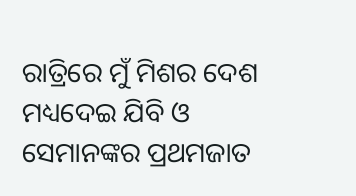ରାତ୍ରିରେ ମୁଁ ମିଶର ଦେଶ ମଧ୍ୟଦେଇ ଯିବି ଓ ସେମାନଙ୍କର ପ୍ରଥମଜାତ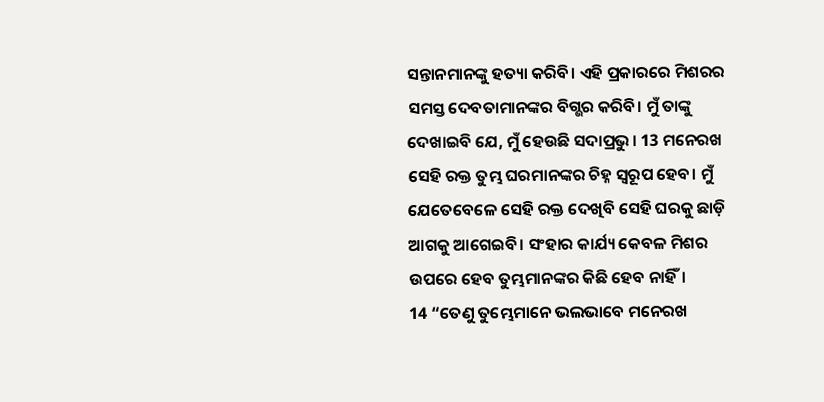ସନ୍ତାନମାନଙ୍କୁ ହତ୍ୟା କରିବି। ଏହି ପ୍ରକାରରେ ମିଶରର ସମସ୍ତ ଦେବତାମାନଙ୍କର ବିଗ୍ଭର କରିବି। ମୁଁ ତାଙ୍କୁ ଦେଖାଇବି ଯେ, ମୁଁ ହେଉଛି ସଦାପ୍ରଭୁ। 13 ମନେରଖ ସେହି ରକ୍ତ ତୁମ୍ଭ ଘରମାନଙ୍କର ଚିହ୍ନ ସ୍ୱରୂପ ହେବ। ମୁଁ ଯେତେବେଳେ ସେହି ରକ୍ତ ଦେଖିବି ସେହି ଘରକୁ ଛାଡ଼ି ଆଗକୁ ଆଗେଇବି। ସଂହାର କାର୍ଯ୍ୟ କେବଳ ମିଶର ଉପରେ ହେବ ତୁମ୍ଭମାନଙ୍କର କିଛି ହେବ ନାହିଁ।
14 “ତେଣୁ ତୁମ୍ଭେମାନେ ଭଲଭାବେ ମନେରଖ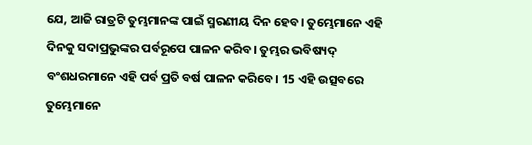ଯେ, ଆଜି ରାତ୍ରଟି ତୁମ୍ଭମାନଙ୍କ ପାଇଁ ସ୍ମରଣୀୟ ଦିନ ହେବ। ତୁମ୍ଭେମାନେ ଏହି ଦିନକୁ ସଦାପ୍ରଭୁଙ୍କର ପର୍ବରୂପେ ପାଳନ କରିବ। ତୁମ୍ଭର ଭବିଷ୍ୟଦ୍ ବଂଶଧରମାନେ ଏହି ପର୍ବ ପ୍ରତି ବର୍ଷ ପାଳନ କରିବେ। 15 ଏହି ଉତ୍ସବରେ ତୁମ୍ଭେମାନେ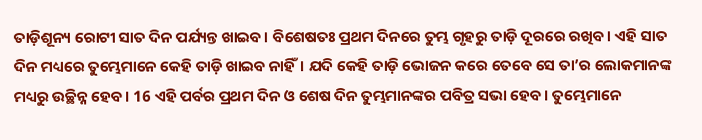ତାଡ଼ିଶୂନ୍ୟ ରୋଟୀ ସାତ ଦିନ ପର୍ଯ୍ୟନ୍ତ ଖାଇବ। ବିଶେଷତଃ ପ୍ରଥମ ଦିନରେ ତୁମ୍ଭ ଗୃହରୁ ତାଡ଼ି ଦୂରରେ ରଖିବ। ଏହି ସାତ ଦିନ ମଧ୍ୟରେ ତୁମ୍ଭେମାନେ କେହି ତାଡ଼ି ଖାଇବ ନାହିଁ। ଯଦି କେହି ତାଡ଼ି ଭୋଜନ କରେ ତେବେ ସେ ତା’ର ଲୋକମାନଙ୍କ ମଧ୍ୟରୁ ଉଚ୍ଛିନ୍ନ ହେବ। 16 ଏହି ପର୍ବର ପ୍ରଥମ ଦିନ ଓ ଶେଷ ଦିନ ତୁମ୍ଭମାନଙ୍କର ପବିତ୍ର ସଭା ହେବ। ତୁମ୍ଭେମାନେ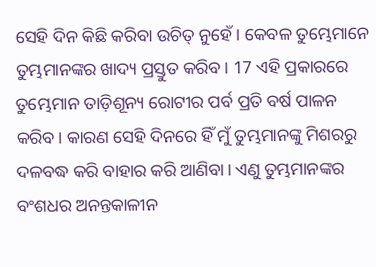ସେହି ଦିନ କିଛି କରିବା ଉଚିତ୍ ନୁହେଁ। କେବଳ ତୁମ୍ଭେମାନେ ତୁମ୍ଭମାନଙ୍କର ଖାଦ୍ୟ ପ୍ରସ୍ତୁତ କରିବ। 17 ଏହି ପ୍ରକାରରେ ତୁମ୍ଭେମାନ ତାଡ଼ିଶୂନ୍ୟ ରୋଟୀର ପର୍ବ ପ୍ରତି ବର୍ଷ ପାଳନ କରିବ। କାରଣ ସେହି ଦିନରେ ହିଁ ମୁଁ ତୁମ୍ଭମାନଙ୍କୁ ମିଶରରୁ ଦଳବଦ୍ଧ କରି ବାହାର କରି ଆଣିବା। ଏଣୁ ତୁମ୍ଭମାନଙ୍କର ବଂଶଧର ଅନନ୍ତକାଳୀନ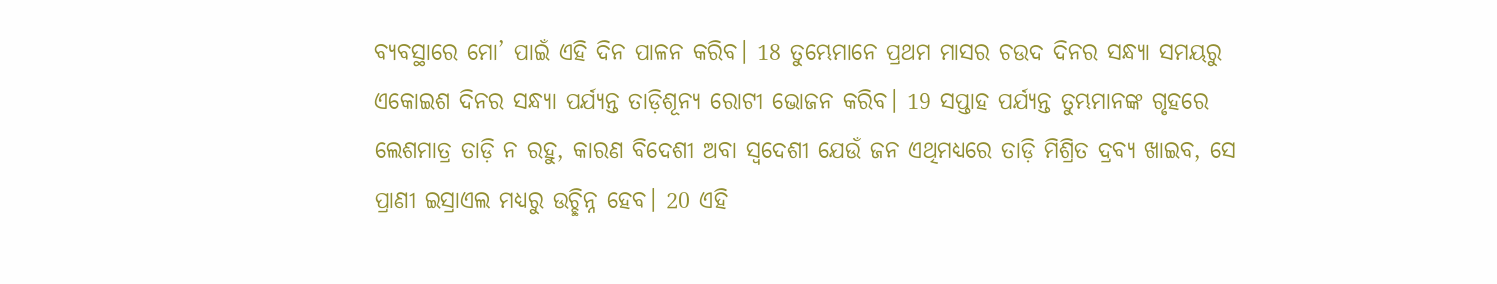ବ୍ୟବସ୍ଥାରେ ମୋ’ ପାଇଁ ଏହି ଦିନ ପାଳନ କରିବ। 18 ତୁମ୍ଭେମାନେ ପ୍ରଥମ ମାସର ଚଉଦ ଦିନର ସନ୍ଧ୍ୟା ସମୟରୁ ଏକୋଇଶ ଦିନର ସନ୍ଧ୍ୟା ପର୍ଯ୍ୟନ୍ତ ତାଡ଼ିଶୂନ୍ୟ ରୋଟୀ ଭୋଜନ କରିବ। 19 ସପ୍ତାହ ପର୍ଯ୍ୟନ୍ତ ତୁମ୍ଭମାନଙ୍କ ଗୃହରେ ଲେଶମାତ୍ର ତାଡ଼ି ନ ରହୁ, କାରଣ ବିଦେଶୀ ଅବା ସ୍ୱଦେଶୀ ଯେଉଁ ଜନ ଏଥିମଧ୍ୟରେ ତାଡ଼ି ମିଶ୍ରିତ ଦ୍ରବ୍ୟ ଖାଇବ, ସେ ପ୍ରାଣୀ ଇସ୍ରାଏଲ ମଧ୍ୟରୁ ଉଚ୍ଛିନ୍ନ ହେବ। 20 ଏହି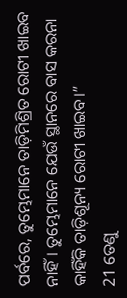ପର୍ବରେ, ତୁମ୍ଭେମାନେ ତାଡ଼ିମିଶ୍ରିତ ରୋଟୀ ଖାଇବ ନାହିଁ। ତୁମ୍ଭେମାନେ ଯେଉଁ ସ୍ଥାନରେ ବାସ କରନା କାହିଁକି ତାଡ଼ିଶୂନ୍ୟ ରୋଟୀ ଖାଇବ।”
21 ତେଣୁ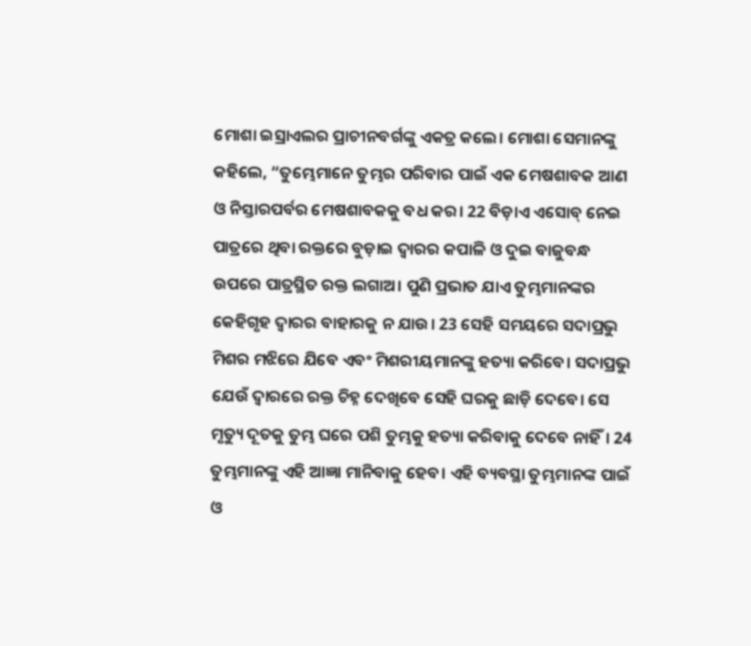ମୋଶା ଇସ୍ରାଏଲର ପ୍ରାଚୀନବର୍ଗଙ୍କୁ ଏକତ୍ର କଲେ। ମୋଶା ସେମାନଙ୍କୁ କହିଲେ, “ତୁମ୍ଭେମାନେ ତୁମ୍ଭର ପରିବାର ପାଇଁ ଏକ ମେଷଶାବକ ଆଣ ଓ ନିସ୍ତାରପର୍ବର ମେଷଶାବକକୁ ବଧ କର। 22 ବିଡ଼ାଏ ଏସୋବ୍ ନେଇ ପାତ୍ରରେ ଥିବା ରକ୍ତରେ ବୁଡ଼ାଇ ଦ୍ୱାରର କପାଳି ଓ ଦୁଇ ବାଜୁବନ୍ଧ ଉପରେ ପାତ୍ରସ୍ଥିତ ରକ୍ତ ଲଗାଅ। ପୁଣି ପ୍ରଭାତ ଯାଏ ତୁମ୍ଭମାନଙ୍କର କେହିଗୃହ ଦ୍ୱାରର ବାହାରକୁ ନ ଯାଉ। 23 ସେହି ସମୟରେ ସଦାପ୍ରଭୁ ମିଶର ମଝିରେ ଯିବେ ଏବଂ ମିଶରୀୟମାନଙ୍କୁ ହତ୍ୟା କରିବେ। ସଦାପ୍ରଭୁ ଯେଉଁ ଦ୍ୱାରରେ ରକ୍ତ ଚିହ୍ନ ଦେଖିବେ ସେହି ଘରକୁ ଛାଡ଼ି ଦେବେ। ସେ ମୃତ୍ୟୁ ଦୂତକୁ ତୁମ୍ଭ ଘରେ ପଶି ତୁମ୍ଭକୁ ହତ୍ୟା କରିବାକୁ ଦେବେ ନାହିଁ। 24 ତୁମ୍ଭମାନଙ୍କୁ ଏହି ଆଜ୍ଞା ମାନିବାକୁ ହେବ। ଏହି ବ୍ୟବସ୍ଥା ତୁମ୍ଭମାନଙ୍କ ପାଇଁ ଓ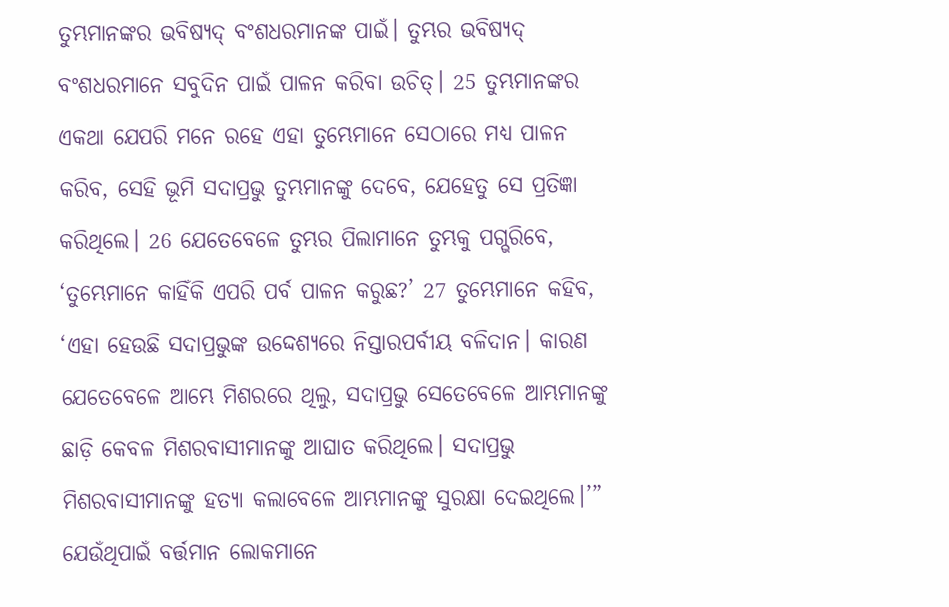ତୁମ୍ଭମାନଙ୍କର ଭବିଷ୍ୟଦ୍ ବଂଶଧରମାନଙ୍କ ପାଇଁ। ତୁମ୍ଭର ଭବିଷ୍ୟଦ୍ ବଂଶଧରମାନେ ସବୁଦିନ ପାଇଁ ପାଳନ କରିବା ଉଚିତ୍। 25 ତୁମ୍ଭମାନଙ୍କର ଏକଥା ଯେପରି ମନେ ରହେ ଏହା ତୁମ୍ଭେମାନେ ସେଠାରେ ମଧ୍ୟ ପାଳନ କରିବ, ସେହି ଭୂମି ସଦାପ୍ରଭୁ ତୁମ୍ଭମାନଙ୍କୁ ଦେବେ, ଯେହେତୁ ସେ ପ୍ରତିଜ୍ଞା କରିଥିଲେ। 26 ଯେତେବେଳେ ତୁମ୍ଭର ପିଲାମାନେ ତୁମ୍ଭକୁ ପଗ୍ଭରିବେ, ‘ତୁମ୍ଭେମାନେ କାହିଁକି ଏପରି ପର୍ବ ପାଳନ କରୁଛ?’ 27 ତୁମ୍ଭେମାନେ କହିବ, ‘ଏହା ହେଉଛି ସଦାପ୍ରଭୁଙ୍କ ଉଦ୍ଦେଶ୍ୟରେ ନିସ୍ତାରପର୍ବୀୟ ବଳିଦାନ। କାରଣ ଯେତେବେଳେ ଆମ୍ଭେ ମିଶରରେ ଥିଲୁ, ସଦାପ୍ରଭୁ ସେତେବେଳେ ଆମ୍ଭମାନଙ୍କୁ ଛାଡ଼ି କେବଳ ମିଶରବାସୀମାନଙ୍କୁ ଆଘାତ କରିଥିଲେ। ସଦାପ୍ରଭୁ ମିଶରବାସୀମାନଙ୍କୁ ହତ୍ୟା କଲାବେଳେ ଆମ୍ଭମାନଙ୍କୁ ସୁରକ୍ଷା ଦେଇଥିଲେ।’”
ଯେଉଁଥିପାଇଁ ବର୍ତ୍ତମାନ ଲୋକମାନେ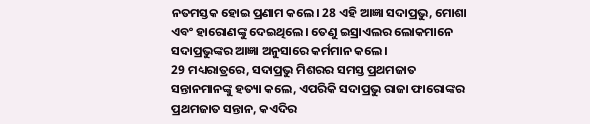ନତମସ୍ତକ ହୋଇ ପ୍ରଣାମ କଲେ। 28 ଏହି ଆଜ୍ଞା ସଦାପ୍ରଭୁ, ମୋଶା ଏବଂ ହାରୋଣଙ୍କୁ ଦେଇଥିଲେ। ତେଣୁ ଇସ୍ରାଏଲର ଲୋକମାନେ ସଦାପ୍ରଭୁଙ୍କର ଆଜ୍ଞା ଅନୁସାରେ କର୍ମମାନ କଲେ।
29 ମଧ୍ୟରାତ୍ରରେ, ସଦାପ୍ରଭୁ ମିଶରର ସମସ୍ତ ପ୍ରଥମଜାତ ସନ୍ତାନମାନଙ୍କୁ ହତ୍ୟା କଲେ, ଏପରିକି ସଦାପ୍ରଭୁ ରାଜା ଫାରୋଙ୍କର ପ୍ରଥମଜାତ ସନ୍ତାନ, କଏଦିର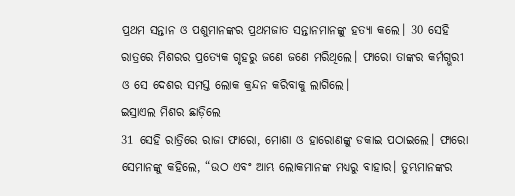ପ୍ରଥମ ସନ୍ତାନ ଓ ପଶୁମାନଙ୍କର ପ୍ରଥମଜାତ ସନ୍ତାନମାନଙ୍କୁ ହତ୍ୟା କଲେ। 30 ସେହି ରାତ୍ରରେ ମିଶରର ପ୍ରତ୍ୟେକ ଗୃହରୁ ଜଣେ ଜଣେ ମରିଥିଲେ। ଫାରୋ ତାଙ୍କର କର୍ମଗ୍ଭରୀ ଓ ସେ ଦେଶର ସମସ୍ତ ଲୋକ କ୍ରନ୍ଦନ କରିବାକୁ ଲାଗିଲେ।
ଇସ୍ରାଏଲ ମିଶର ଛାଡ଼ିଲେ
31 ସେହି ରାତ୍ରିରେ ରାଜା ଫାରୋ, ମୋଶା ଓ ହାରୋଣଙ୍କୁ ଡକାଇ ପଠାଇଲେ। ଫାରୋ ସେମାନଙ୍କୁ କହିଲେ, “ଉଠ ଏବଂ ଆମ୍ଭ ଲୋକମାନଙ୍କ ମଧ୍ୟରୁ ବାହାର। ତୁମ୍ଭମାନଙ୍କର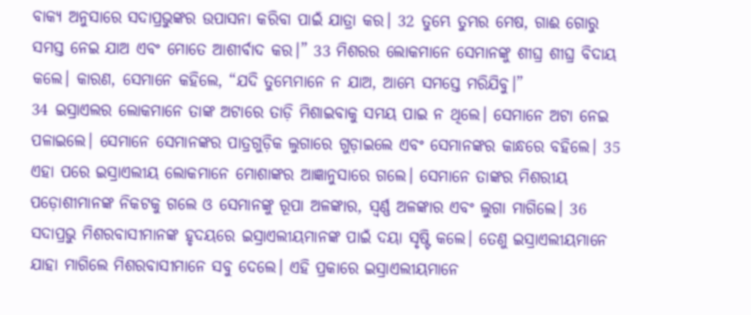ବାକ୍ୟ ଅନୁସାରେ ସଦାପ୍ରଭୁଙ୍କର ଉପାସନା କରିବା ପାଇଁ ଯାତ୍ରା କର। 32 ତୁମ୍ଭେ ତୁମ୍ଭର ମେଷ, ଗାଈ ଗୋରୁ ସମସ୍ତ ନେଇ ଯାଅ ଏବଂ ମୋତେ ଆଶୀର୍ବାଦ କର।” 33 ମିଶରର ଲୋକମାନେ ସେମାନଙ୍କୁ ଶୀଘ୍ର ଶୀଘ୍ର ବିଦାୟ କଲେ। କାରଣ, ସେମାନେ କହିଲେ, “ଯଦି ତୁମ୍ଭେମାନେ ନ ଯାଅ, ଆମ୍ଭେ ସମସ୍ତେ ମରିଯିବୁ।”
34 ଇସ୍ରାଏଲର ଲୋକମାନେ ତାଙ୍କ ଅଟାରେ ତାଡ଼ି ମିଶାଇବାକୁ ସମୟ ପାଇ ନ ଥିଲେ। ସେମାନେ ଅଟା ନେଇ ପଳାଇଲେ। ସେମାନେ ସେମାନଙ୍କର ପାତ୍ରଗୁଡ଼ିକ ଲୁଗାରେ ଗୁଡ଼ାଇଲେ ଏବଂ ସେମାନଙ୍କର କାନ୍ଧରେ ବହିଲେ। 35 ଏହା ପରେ ଇସ୍ରାଏଲୀୟ ଲୋକମାନେ ମୋଶାଙ୍କର ଆଜ୍ଞାନୁସାରେ ଗଲେ। ସେମାନେ ତାଙ୍କର ମିଶରୀୟ ପଡ଼ୋଶୀମାନଙ୍କ ନିକଟକୁ ଗଲେ ଓ ସେମାନଙ୍କୁ ରୂପା ଅଳଙ୍କାର, ସ୍ୱର୍ଣ୍ଣ ଅଳଙ୍କାର ଏବଂ ଲୁଗା ମାଗିଲେ। 36 ସଦାପ୍ରଭୁ ମିଶରବାସୀମାନଙ୍କ ହୃଦୟରେ ଇସ୍ରାଏଲୀୟମାନଙ୍କ ପାଇଁ ଦୟା ସୃଷ୍ଟି କଲେ। ତେଣୁ ଇସ୍ରାଏଲୀୟମାନେ ଯାହା ମାଗିଲେ ମିଶରବାସୀମାନେ ସବୁ ଦେଲେ। ଏହି ପ୍ରକାରେ ଇସ୍ରାଏଲୀୟମାନେ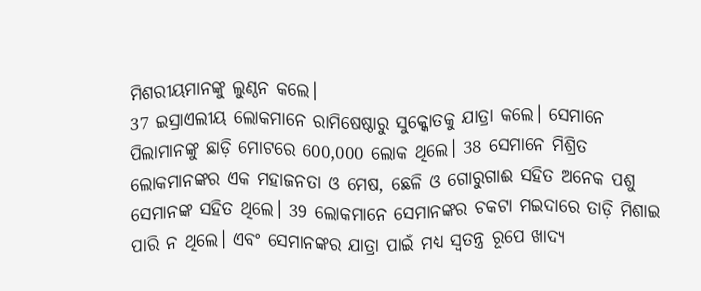ମିଶରୀୟମାନଙ୍କୁ ଲୁଣ୍ଠନ କଲେ।
37 ଇସ୍ରାଏଲୀୟ ଲୋକମାନେ ରାମିଷେଷ୍ଠାରୁ ସୁକ୍କୋତକୁ ଯାତ୍ରା କଲେ। ସେମାନେ ପିଲାମାନଙ୍କୁ ଛାଡ଼ି ମୋଟରେ 600,000 ଲୋକ ଥିଲେ। 38 ସେମାନେ ମିଶ୍ରିତ ଲୋକମାନଙ୍କର ଏକ ମହାଜନତା ଓ ମେଷ, ଛେଳି ଓ ଗୋରୁଗାଈ ସହିତ ଅନେକ ପଶୁ ସେମାନଙ୍କ ସହିତ ଥିଲେ। 39 ଲୋକମାନେ ସେମାନଙ୍କର ଚକଟା ମଇଦାରେ ତାଡ଼ି ମିଶାଇ ପାରି ନ ଥିଲେ। ଏବଂ ସେମାନଙ୍କର ଯାତ୍ରା ପାଇଁ ମଧ୍ୟ ସ୍ୱତନ୍ତ୍ର ରୂପେ ଖାଦ୍ୟ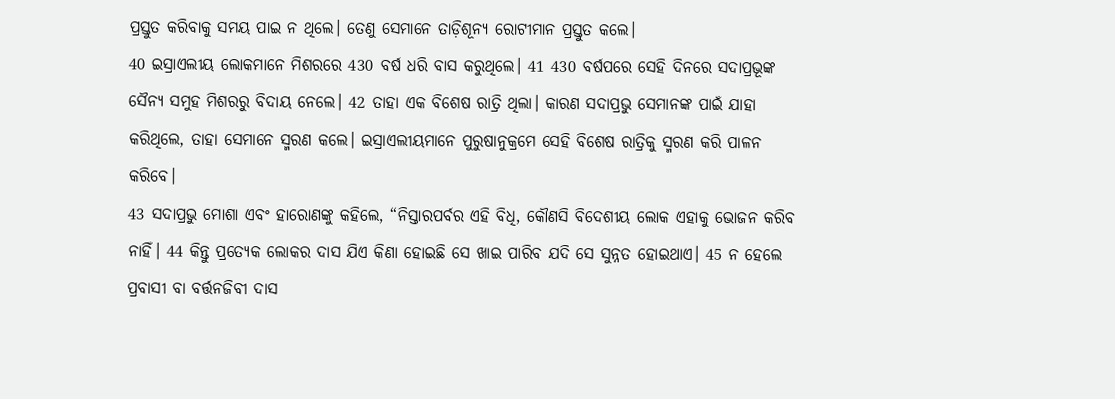ପ୍ରସ୍ତୁତ କରିବାକୁ ସମୟ ପାଇ ନ ଥିଲେ। ତେଣୁ ସେମାନେ ତାଡ଼ିଶୂନ୍ୟ ରୋଟୀମାନ ପ୍ରସ୍ତୁତ କଲେ।
40 ଇସ୍ରାଏଲୀୟ ଲୋକମାନେ ମିଶରରେ 430 ବର୍ଷ ଧରି ବାସ କରୁଥିଲେ। 41 430 ବର୍ଷପରେ ସେହି ଦିନରେ ସଦାପ୍ରଭୂଙ୍କ ସୈନ୍ୟ ସମୁହ ମିଶରରୁ ବିଦାୟ ନେଲେ। 42 ତାହା ଏକ ବିଶେଷ ରାତ୍ରି ଥିଲା। କାରଣ ସଦାପ୍ରଭୁ ସେମାନଙ୍କ ପାଇଁ ଯାହା କରିଥିଲେ, ତାହା ସେମାନେ ସ୍ମରଣ କଲେ। ଇସ୍ରାଏଲୀୟମାନେ ପୁରୁଷାନୁକ୍ରମେ ସେହି ବିଶେଷ ରାତ୍ରିକୁ ସ୍ମରଣ କରି ପାଳନ କରିବେ।
43 ସଦାପ୍ରଭୁ ମୋଶା ଏବଂ ହାରୋଣଙ୍କୁ କହିଲେ, “ନିସ୍ତାରପର୍ବର ଏହି ବିଧି, କୌଣସି ବିଦେଶୀୟ ଲୋକ ଏହାକୁ ଭୋଜନ କରିବ ନାହିଁ। 44 କିନ୍ତୁ ପ୍ରତ୍ୟେକ ଲୋକର ଦାସ ଯିଏ କିଣା ହୋଇଛି ସେ ଖାଇ ପାରିବ ଯଦି ସେ ସୁନ୍ନତ ହୋଇଥାଏ। 45 ନ ହେଲେ ପ୍ରବାସୀ ବା ବର୍ତ୍ତନଜିବୀ ଦାସ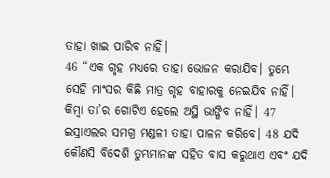ତାହା ଖାଇ ପାରିବ ନାହିଁ।
46 “ଏକ ଗୃହ ମଧ୍ୟରେ ତାହା ଭୋଜନ କରାଯିବ। ତୁମ୍ଭେ ସେହି ମାଂସର କିଛି ମାତ୍ର ଗୃହ ବାହାରକୁ ନେଇଯିବ ନାହିଁ। କିମ୍ବା ତା’ର ଗୋଟିଏ ହେଲେ ଅସ୍ଥି ଭାଙ୍ଗିବ ନାହିଁ। 47 ଇସ୍ରାଏଲର ସମଗ୍ର ମଣ୍ଡଳୀ ତାହା ପାଳନ କରିବେ। 48 ଯଦି କୌଣସି ବିଦେଶି ତୁମ୍ଭମାନଙ୍କ ସହିତ ବାସ କରୁଥାଏ ଏବଂ ଯଦି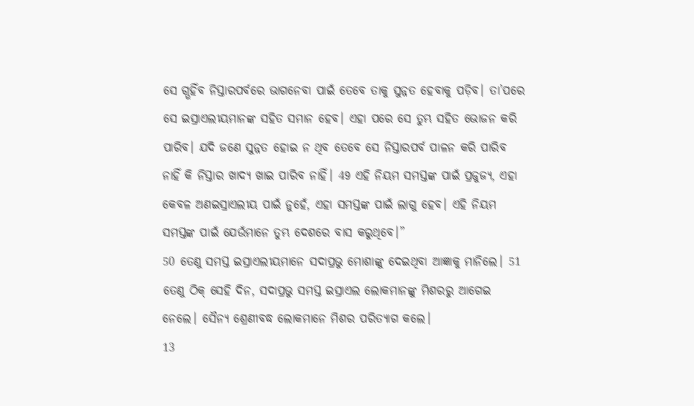ସେ ଗ୍ଭହିଁବ ନିସ୍ତାରପର୍ବରେ ଭାଗନେବା ପାଇଁ ତେବେ ତାକୁ ସୁନ୍ନତ ହେବାକୁ ପଡ଼ିବ। ତା’ପରେ ସେ ଇସ୍ରାଏଲୀୟମାନଙ୍କ ସହିତ ସମାନ ହେବ। ଏହା ପରେ ସେ ତୁମ୍ଭ ସହିତ ଭୋଜନ କରି ପାରିବ। ଯଦି ଜଣେ ସୁନ୍ନତ ହୋଇ ନ ଥିବ ତେବେ ସେ ନିସ୍ତାରପର୍ବ ପାଳନ କରି ପାରିବ ନାହିଁ କି ନିସ୍ତାର ଖାଦ୍ୟ ଖାଇ ପାରିବ ନାହିଁ। 49 ଏହି ନିୟମ ସମସ୍ତଙ୍କ ପାଇଁ ପ୍ରଜୁଜ୍ୟ, ଏହା କେବଳ ଅଣଇସ୍ରାଏଲୀୟ ପାଇଁ ନୁହେଁ, ଏହା ସମସ୍ତଙ୍କ ପାଇଁ ଲାଗୁ ହେବ। ଏହି ନିୟମ ସମସ୍ତଙ୍କ ପାଇଁ ଯେଉଁମାନେ ତୁମ୍ଭ ଦେଶରେ ବାସ କରୁଥିବେ।”
50 ତେଣୁ ସମସ୍ତ ଇସ୍ରାଏଲୀୟମାନେ ସଦାପ୍ରଭୁ ମୋଶାଙ୍କୁ ଦେଇଥିବା ଆଜ୍ଞାକୁ ମାନିଲେ। 51 ତେଣୁ ଠିକ୍ ସେହି ଦିନ, ସଦାପ୍ରଭୁ ସମସ୍ତ ଇସ୍ରାଏଲ ଲୋକମାନଙ୍କୁ ମିଶରରୁ ଆଗେଇ ନେଲେ। ସୈନ୍ୟ ଶ୍ରେଣୀବଦ୍ଧ ଲୋକମାନେ ମିଶର ପରିତ୍ୟାଗ କଲେ।
13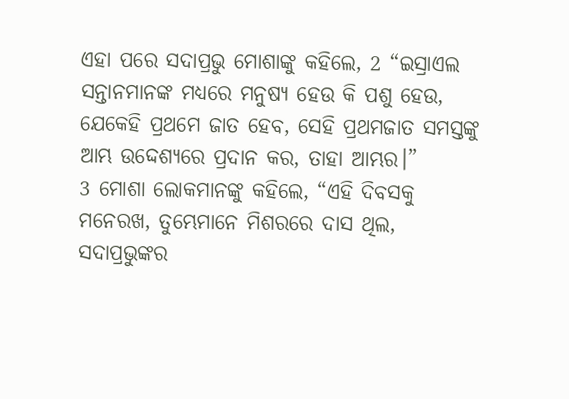ଏହା ପରେ ସଦାପ୍ରଭୁ ମୋଶାଙ୍କୁ କହିଲେ, 2 “ଇସ୍ରାଏଲ ସନ୍ତାନମାନଙ୍କ ମଧ୍ୟରେ ମନୁଷ୍ୟ ହେଉ କି ପଶୁ ହେଉ, ଯେକେହି ପ୍ରଥମେ ଜାତ ହେବ, ସେହି ପ୍ରଥମଜାତ ସମସ୍ତଙ୍କୁ ଆମ୍ଭ ଉଦ୍ଦେଶ୍ୟରେ ପ୍ରଦାନ କର, ତାହା ଆମ୍ଭର।”
3 ମୋଶା ଲୋକମାନଙ୍କୁ କହିଲେ, “ଏହି ଦିବସକୁ ମନେରଖ, ତୁମ୍ଭେମାନେ ମିଶରରେ ଦାସ ଥିଲ, ସଦାପ୍ରଭୁଙ୍କର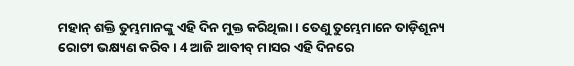ମହାନ୍ ଶକ୍ତି ତୁମ୍ଭମାନଙ୍କୁ ଏହି ଦିନ ମୁକ୍ତ କରିଥିଲା। ତେଣୁ ତୁମ୍ଭେମାନେ ତାଡ଼ିଶୂନ୍ୟ ରୋଟୀ ଭକ୍ଷ୍ୟଣ କରିବ। 4 ଆଜି ଆବୀବ୍ ମାସର ଏହି ଦିନରେ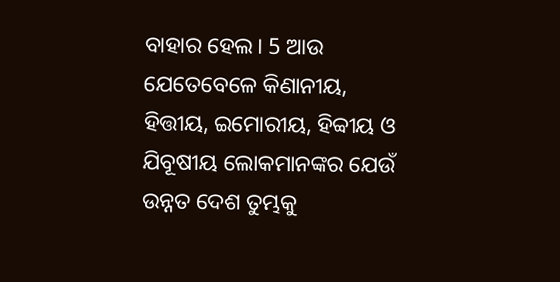ବାହାର ହେଲ। 5 ଆଉ ଯେତେବେଳେ କିଣାନୀୟ, ହିତ୍ତୀୟ, ଇମୋରୀୟ, ହିବ୍ବୀୟ ଓ ଯିବୂଷୀୟ ଲୋକମାନଙ୍କର ଯେଉଁ ଉନ୍ନତ ଦେଶ ତୁମ୍ଭକୁ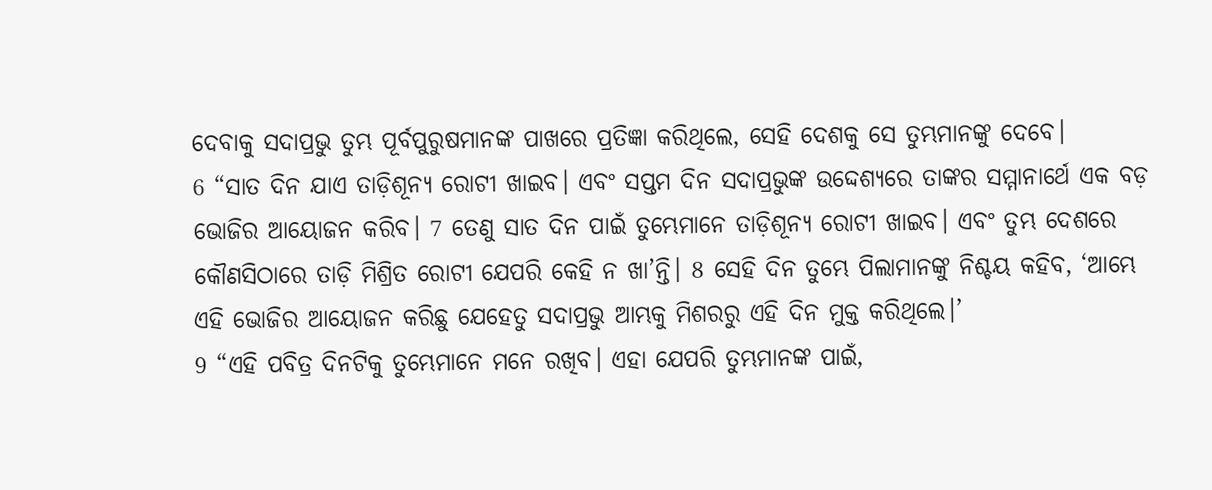ଦେବାକୁ ସଦାପ୍ରଭୁ ତୁମ୍ଭ ପୂର୍ବପୁରୁଷମାନଙ୍କ ପାଖରେ ପ୍ରତିଜ୍ଞା କରିଥିଲେ, ସେହି ଦେଶକୁ ସେ ତୁମ୍ଭମାନଙ୍କୁ ଦେବେ।
6 “ସାତ ଦିନ ଯାଏ ତାଡ଼ିଶୂନ୍ୟ ରୋଟୀ ଖାଇବ। ଏବଂ ସପ୍ତମ ଦିନ ସଦାପ୍ରଭୁଙ୍କ ଉଦ୍ଦେଶ୍ୟରେ ତାଙ୍କର ସମ୍ମାନାର୍ଥେ ଏକ ବଡ଼ ଭୋଜିର ଆୟୋଜନ କରିବ। 7 ତେଣୁ ସାତ ଦିନ ପାଇଁ ତୁମ୍ଭେମାନେ ତାଡ଼ିଶୂନ୍ୟ ରୋଟୀ ଖାଇବ। ଏବଂ ତୁମ୍ଭ ଦେଶରେ କୌଣସିଠାରେ ତାଡ଼ି ମିଶ୍ରିତ ରୋଟୀ ଯେପରି କେହି ନ ଖା’ନ୍ତି। 8 ସେହି ଦିନ ତୁମ୍ଭେ ପିଲାମାନଙ୍କୁ ନିଶ୍ଚୟ କହିବ, ‘ଆମ୍ଭେ ଏହି ଭୋଜିର ଆୟୋଜନ କରିଛୁ ଯେହେତୁ ସଦାପ୍ରଭୁ ଆମ୍ଭକୁ ମିଶରରୁ ଏହି ଦିନ ମୁକ୍ତ କରିଥିଲେ।’
9 “ଏହି ପବିତ୍ର ଦିନଟିକୁ ତୁମ୍ଭେମାନେ ମନେ ରଖିବ। ଏହା ଯେପରି ତୁମ୍ଭମାନଙ୍କ ପାଇଁ,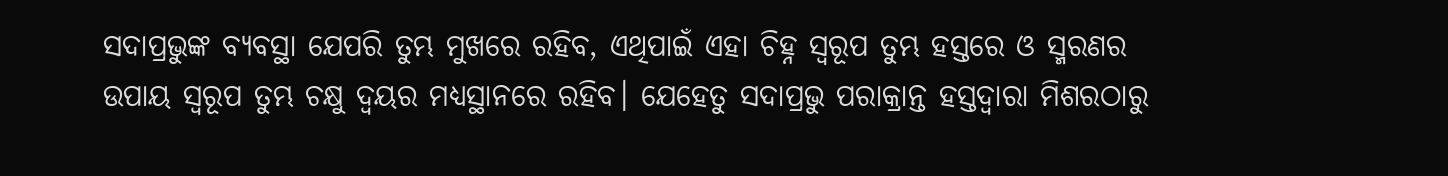ସଦାପ୍ରଭୁଙ୍କ ବ୍ୟବସ୍ଥା ଯେପରି ତୁମ୍ଭ ମୁଖରେ ରହିବ, ଏଥିପାଇଁ ଏହା ଚିହ୍ନ ସ୍ୱରୂପ ତୁମ୍ଭ ହସ୍ତରେ ଓ ସ୍ମରଣର ଉପାୟ ସ୍ୱରୂପ ତୁମ୍ଭ ଚକ୍ଷୁ ଦ୍ୱୟର ମଧ୍ୟସ୍ଥାନରେ ରହିବ। ଯେହେତୁ ସଦାପ୍ରଭୁ ପରାକ୍ରାନ୍ତ ହସ୍ତଦ୍ୱାରା ମିଶରଠାରୁ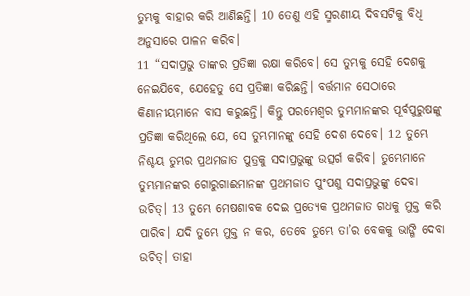ତୁମ୍ଭକୁ ବାହାର କରି ଆଣିଛନ୍ତି। 10 ତେଣୁ ଏହି ସ୍ମରଣୀୟ ଦିବସଟିକୁ ବିଧି ଅନୁସାରେ ପାଳନ କରିବ।
11 “ସଦାପ୍ରଭୁ ତାଙ୍କର ପ୍ରତିଜ୍ଞା ରକ୍ଷା କରିବେ। ସେ ତୁମ୍ଭକୁ ସେହି ଦେଶକୁ ନେଇଯିବେ, ଯେହେତୁ ସେ ପ୍ରତିଜ୍ଞା କରିଛନ୍ତି। ବର୍ତ୍ତମାନ ସେଠାରେ କିଣାନୀୟମାନେ ବାସ କରୁଛନ୍ତି। କିନ୍ତୁ ପରମେଶ୍ୱର ତୁମ୍ଭମାନଙ୍କର ପୂର୍ବପୁରୁଷଙ୍କୁ ପ୍ରତିଜ୍ଞା କରିଥିଲେ ଯେ, ସେ ତୁମ୍ଭମାନଙ୍କୁ ସେହି ଦେଶ ଦେବେ। 12 ତୁମ୍ଭେ ନିଶ୍ଚୟ ତୁମ୍ଭର ପ୍ରଥମଜାତ ପୁତ୍ରକୁ ସଦାପ୍ରଭୁଙ୍କୁ ଉତ୍ସର୍ଗ କରିବ। ତୁମ୍ଭେମାନେ ତୁମ୍ଭମାନଙ୍କର ଗୋରୁଗାଈମାନଙ୍କ ପ୍ରଥମଜାତ ପୁଂପଶୁ ସଦାପ୍ରଭୁଙ୍କୁ ଦେବା ଉଚିତ୍। 13 ତୁମ୍ଭେ ମେଷଶାବକ ଦେଇ ପ୍ରତ୍ୟେକ ପ୍ରଥମଜାତ ଗଧକୁ ମୁକ୍ତ କରି ପାରିବ। ଯଦି ତୁମ୍ଭେ ମୁକ୍ତ ନ କର, ତେବେ ତୁମ୍ଭେ ତା’ର ବେକକୁ ଭାଙ୍ଗି ଦେବା ଉଚିତ୍। ତାହା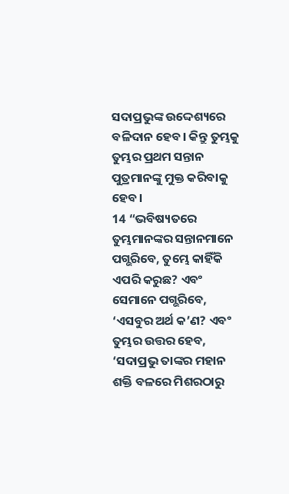ସଦାପ୍ରଭୁଙ୍କ ଉଦ୍ଦେଶ୍ୟରେ ବଳିଦାନ ହେବ। କିନ୍ତୁ ତୁମ୍ଭକୁ ତୁମ୍ଭର ପ୍ରଥମ ସନ୍ତାନ ପୁତ୍ରମାନଙ୍କୁ ମୁକ୍ତ କରିବାକୁ ହେବ।
14 “ଭବିଷ୍ୟତରେ ତୁମ୍ଭମାନଙ୍କର ସନ୍ତାନମାନେ ପଗ୍ଭରିବେ, ତୁମ୍ଭେ କାହିଁକି ଏପରି କରୁଛ? ଏବଂ ସେମାନେ ପଗ୍ଭରିବେ, ‘ଏସବୁର ଅର୍ଥ କ’ଣ? ଏବଂ ତୁମ୍ଭର ଉତ୍ତର ହେବ, ‘ସଦାପ୍ରଭୁ ତାଙ୍କର ମହାନ ଶକ୍ତି ବଳରେ ମିଶରଠାରୁ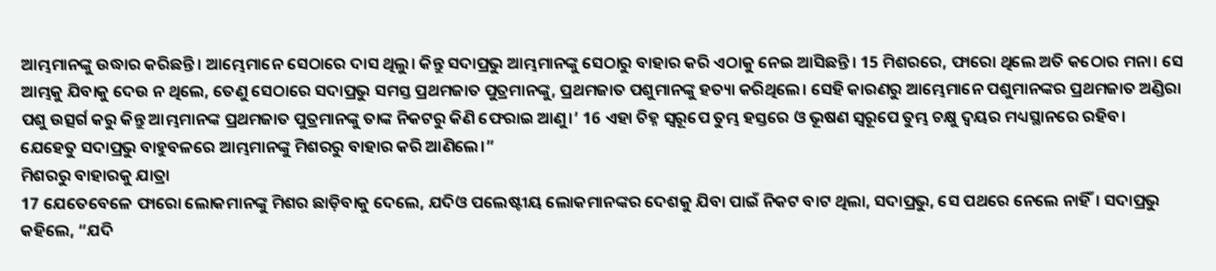ଆମ୍ଭମାନଙ୍କୁ ଉଦ୍ଧାର କରିଛନ୍ତି। ଆମ୍ଭେମାନେ ସେଠାରେ ଦାସ ଥିଲୁ। କିନ୍ତୁ ସଦାପ୍ରଭୁ ଆମ୍ଭମାନଙ୍କୁ ସେଠାରୁ ବାହାର କରି ଏଠାକୁ ନେଇ ଆସିଛନ୍ତି। 15 ମିଶରରେ, ଫାରୋ ଥିଲେ ଅତି କଠୋର ମନା। ସେ ଆମ୍ଭକୁ ଯିବାକୁ ଦେଉ ନ ଥିଲେ, ତେଣୁ ସେଠାରେ ସଦାପ୍ରଭୁ ସମସ୍ତ ପ୍ରଥମଜାତ ପୁତ୍ରମାନଙ୍କୁ, ପ୍ରଥମଜାତ ପଶୁମାନଙ୍କୁ ହତ୍ୟା କରିଥିଲେ। ସେହି କାରଣରୁ ଆମ୍ଭେମାନେ ପଶୁମାନଙ୍କର ପ୍ରଥମଜାତ ଅଣ୍ଡିରା ପଶୁ ଉତ୍ସର୍ଗ କରୁ କିନ୍ତୁ ଆମ୍ଭମାନଙ୍କ ପ୍ରଥମଜାତ ପୁତ୍ରମାନଙ୍କୁ ତାଙ୍କ ନିକଟରୁ କିଣି ଫେରାଇ ଆଣୁ।’ 16 ଏହା ଚିହ୍ନ ସ୍ୱରୂପେ ତୁମ୍ଭ ହସ୍ତରେ ଓ ଭୂଷଣ ସ୍ୱରୂପେ ତୁମ୍ଭ ଚକ୍ଷୁ ଦ୍ୱୟର ମଧ୍ୟସ୍ଥାନରେ ରହିବ। ଯେହେତୁ ସଦାପ୍ରଭୁ ବାହୁବଳରେ ଆମ୍ଭମାନଙ୍କୁ ମିଶରରୁ ବାହାର କରି ଆଣିଲେ।”
ମିଶରରୁ ବାହାରକୁ ଯାତ୍ରା
17 ଯେତେବେଳେ ଫାରୋ ଲୋକମାନଙ୍କୁ ମିଶର ଛାଡ଼ିବାକୁ ଦେଲେ, ଯଦିଓ ପଲେଷ୍ଟୀୟ ଲୋକମାନଙ୍କର ଦେଶକୁ ଯିବା ପାଇଁ ନିକଟ ବାଟ ଥିଲା, ସଦାପ୍ରଭୁ, ସେ ପଥରେ ନେଲେ ନାହିଁ। ସଦାପ୍ରଭୁ କହିଲେ, “ଯଦି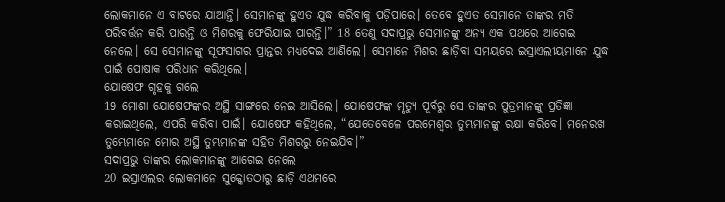ଲୋକମାନେ ଏ ବାଟରେ ଯାଆନ୍ତି। ସେମାନଙ୍କୁ ହୁଏତ ଯୁଦ୍ଧ କରିବାକୁ ପଡ଼ିପାରେ। ତେବେ ହୁଏତ ସେମାନେ ତାଙ୍କର ମତି ପରିବର୍ତ୍ତନ କରି ପାରନ୍ତି ଓ ମିଶରକୁ ଫେରିଯାଇ ପାରନ୍ତି।” 18 ତେଣୁ ସଦାପ୍ରଭୁ ସେମାନଙ୍କୁ ଅନ୍ୟ ଏକ ପଥରେ ଆଗେଇ ନେଲେ। ସେ ସେମାନଙ୍କୁ ସୂଫସାଗର ପ୍ରାନ୍ତର ମଧ୍ୟଦେଇ ଆଣିଲେ। ସେମାନେ ମିଶର ଛାଡ଼ିବା ସମୟରେ ଇସ୍ରାଏଲୀୟମାନେ ଯୁଦ୍ଧ ପାଇଁ ପୋଷାକ ପରିଧାନ କରିଥିଲେ।
ଯୋଷେଫ ଗୃହକୁ ଗଲେ
19 ମୋଶା ଯୋଷେଫଙ୍କର ଅସ୍ଥି ସାଙ୍ଗରେ ନେଇ ଆସିଲେ। ଯୋଷେଫଙ୍କ ମୃତ୍ୟୁ ପୂର୍ବରୁ ସେ ତାଙ୍କର ପୁତ୍ରମାନଙ୍କୁ ପ୍ରତିଜ୍ଞା କରାଇଥିଲେ, ଏପରି କରିବା ପାଇଁ। ଯୋଷେଫ କହିଥିଲେ, “ଯେତେବେଳେ ପରମେଶ୍ୱର ତୁମ୍ଭମାନଙ୍କୁ ରକ୍ଷା କରିବେ। ମନେରଖ ତୁମ୍ଭେମାନେ ମୋର ଅସ୍ଥି ତୁମ୍ଭମାନଙ୍କ ସହିତ ମିଶରରୁ ନେଇଯିବ।”
ସଦାପ୍ରଭୁ ତାଙ୍କର ଲୋକମାନଙ୍କୁ ଆଗେଇ ନେଲେ
20 ଇସ୍ରାଏଲର ଲୋକମାନେ ସୁକ୍କୋତଠାରୁ ଛାଡ଼ି ଏଥମରେ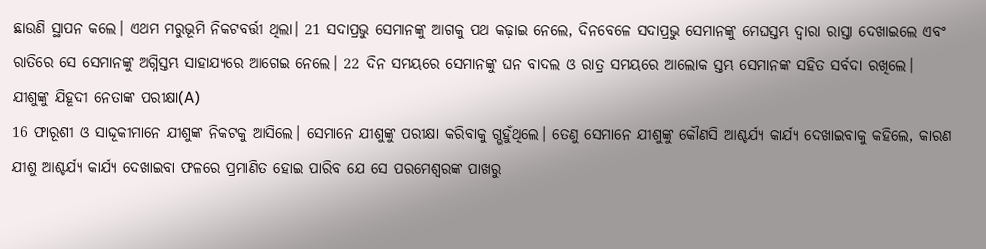ଛାଉଣି ସ୍ଥାପନ କଲେ। ଏଥମ ମରୁଭୂମି ନିକଟବର୍ତ୍ତୀ ଥିଲା। 21 ସଦାପ୍ରଭୁ ସେମାନଙ୍କୁ ଆଗକୁ ପଥ କଢ଼ାଇ ନେଲେ, ଦିନବେଳେ ସଦାପ୍ରଭୁ ସେମାନଙ୍କୁ ମେଘସ୍ତମ୍ଭ ଦ୍ୱାରା ରାସ୍ତା ଦେଖାଇଲେ ଏବଂ ରାତିରେ ସେ ସେମାନଙ୍କୁ ଅଗ୍ନିସ୍ତମ୍ଭ ସାହାଯ୍ୟରେ ଆଗେଇ ନେଲେ। 22 ଦିନ ସମୟରେ ସେମାନଙ୍କୁ ଘନ ବାଦଲ ଓ ରାତ୍ର ସମୟରେ ଆଲୋକ ସ୍ତମ୍ଭ ସେମାନଙ୍କ ସହିତ ସର୍ବଦା ରଖିଲେ।
ଯୀଶୁଙ୍କୁ ଯିହୂଦୀ ନେତାଙ୍କ ପରୀକ୍ଷା(A)
16 ଫାରୂଶୀ ଓ ସାଦ୍ଦୂକୀମାନେ ଯୀଶୁଙ୍କ ନିକଟକୁ ଆସିଲେ। ସେମାନେ ଯୀଶୁଙ୍କୁ ପରୀକ୍ଷା କରିବାକୁ ଗ୍ଭହୁଁଥିଲେ। ତେଣୁ ସେମାନେ ଯୀଶୁଙ୍କୁ କୌଣସି ଆଶ୍ଚର୍ଯ୍ୟ କାର୍ଯ୍ୟ ଦେଖାଇବାକୁ କହିଲେ, କାରଣ ଯୀଶୁ ଆଶ୍ଚର୍ଯ୍ୟ କାର୍ଯ୍ୟ ଦେଖାଇବା ଫଳରେ ପ୍ରମାଣିତ ହୋଇ ପାରିବ ଯେ ସେ ପରମେଶ୍ୱରଙ୍କ ପାଖରୁ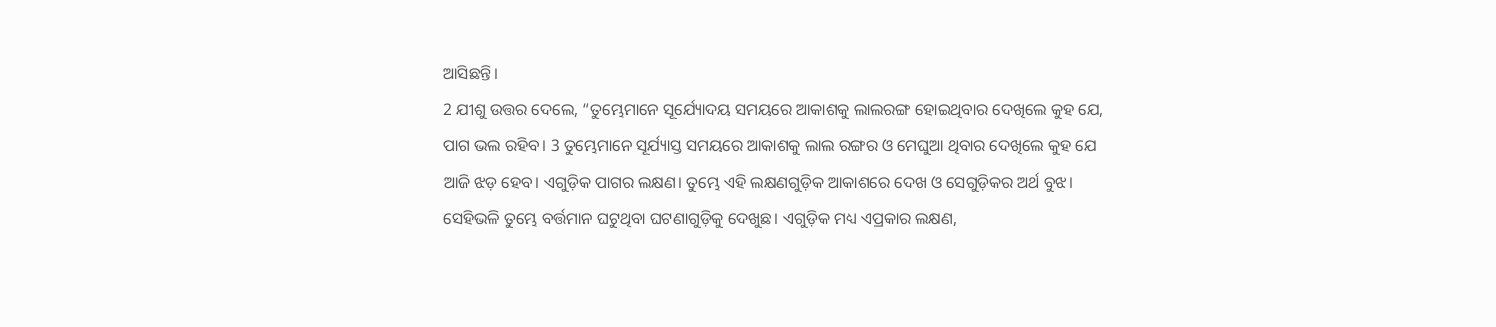ଆସିଛନ୍ତି।
2 ଯୀଶୁ ଉତ୍ତର ଦେଲେ, “ତୁମ୍ଭେମାନେ ସୂର୍ଯ୍ୟୋଦୟ ସମୟରେ ଆକାଶକୁ ଲାଲରଙ୍ଗ ହୋଇଥିବାର ଦେଖିଲେ କୁହ ଯେ, ପାଗ ଭଲ ରହିବ। 3 ତୁମ୍ଭେମାନେ ସୂର୍ଯ୍ୟାସ୍ତ ସମୟରେ ଆକାଶକୁ ଲାଲ ରଙ୍ଗର ଓ ମେଘୁଆ ଥିବାର ଦେଖିଲେ କୁହ ଯେ ଆଜି ଝଡ଼ ହେବ। ଏଗୁଡ଼ିକ ପାଗର ଲକ୍ଷଣ। ତୁମ୍ଭେ ଏହି ଲକ୍ଷଣଗୁଡ଼ିକ ଆକାଶରେ ଦେଖ ଓ ସେଗୁଡ଼ିକର ଅର୍ଥ ବୁଝ। ସେହିଭଳି ତୁମ୍ଭେ ବର୍ତ୍ତମାନ ଘଟୁଥିବା ଘଟଣାଗୁଡ଼ିକୁ ଦେଖୁଛ। ଏଗୁଡ଼ିକ ମଧ୍ୟ ଏପ୍ରକାର ଲକ୍ଷଣ,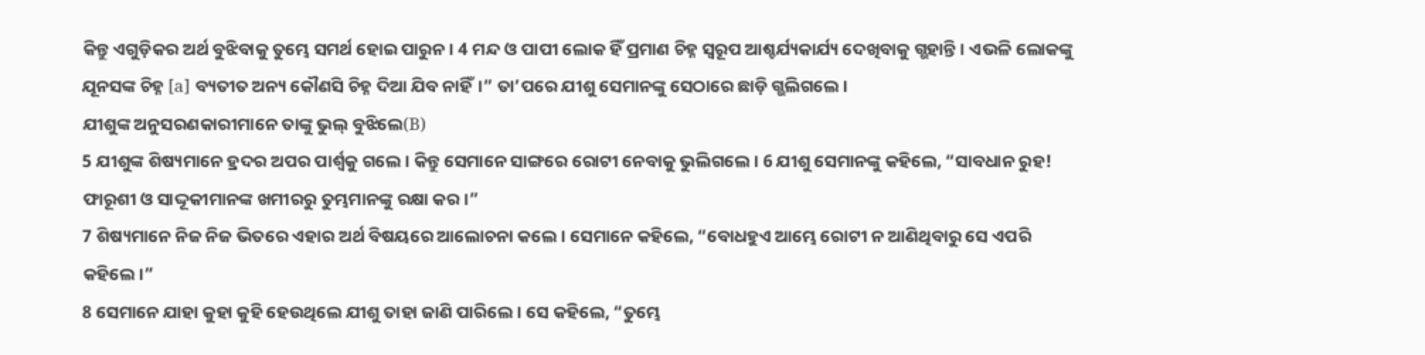କିନ୍ତୁ ଏଗୁଡ଼ିକର ଅର୍ଥ ବୁଝିବାକୁ ତୁମ୍ଭେ ସମର୍ଥ ହୋଇ ପାରୁନ। 4 ମନ୍ଦ ଓ ପାପୀ ଲୋକ ହିଁ ପ୍ରମାଣ ଚିହ୍ନ ସ୍ୱରୂପ ଆଶ୍ଚର୍ଯ୍ୟକାର୍ଯ୍ୟ ଦେଖିବାକୁ ଗ୍ଭହାନ୍ତି। ଏଭଳି ଲୋକଙ୍କୁ ଯୂନସଙ୍କ ଚିହ୍ନ [a] ବ୍ୟତୀତ ଅନ୍ୟ କୌଣସି ଚିହ୍ନ ଦିଆ ଯିବ ନାହିଁ।” ତା’ପରେ ଯୀଶୁ ସେମାନଙ୍କୁ ସେଠାରେ ଛାଡ଼ି ଗ୍ଭଲିଗଲେ।
ଯୀଶୁଙ୍କ ଅନୁସରଣକାରୀମାନେ ତାଙ୍କୁ ଭୁଲ୍ ବୁଝିଲେ(B)
5 ଯୀଶୁଙ୍କ ଶିଷ୍ୟମାନେ ହ୍ରଦର ଅପର ପାର୍ଶ୍ୱକୁ ଗଲେ। କିନ୍ତୁ ସେମାନେ ସାଙ୍ଗରେ ରୋଟୀ ନେବାକୁ ଭୁଲିଗଲେ। 6 ଯୀଶୁ ସେମାନଙ୍କୁ କହିଲେ, “ସାବଧାନ ରୁହ! ଫାରୂଶୀ ଓ ସାଦ୍ଦୂକୀମାନଙ୍କ ଖମୀରରୁ ତୁମ୍ଭମାନଙ୍କୁ ରକ୍ଷା କର।”
7 ଶିଷ୍ୟମାନେ ନିଜ ନିଜ ଭିତରେ ଏହାର ଅର୍ଥ ବିଷୟରେ ଆଲୋଚନା କଲେ। ସେମାନେ କହିଲେ, “ବୋଧହୁଏ ଆମ୍ଭେ ରୋଟୀ ନ ଆଣିଥିବାରୁ ସେ ଏପରି କହିଲେ।”
8 ସେମାନେ ଯାହା କୁହା କୁହି ହେଉଥିଲେ ଯୀଶୁ ତାହା ଜାଣି ପାରିଲେ। ସେ କହିଲେ, “ତୁମ୍ଭେ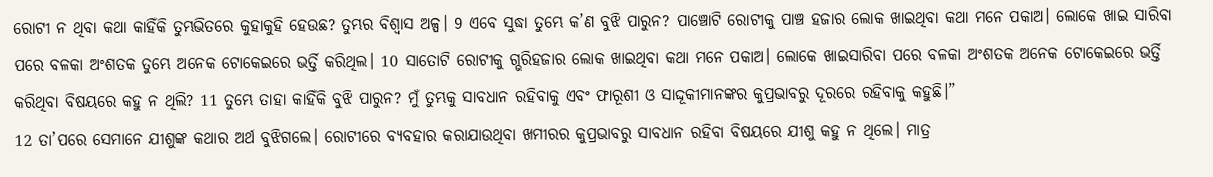ରୋଟୀ ନ ଥିବା କଥା କାହିଁକି ତୁମ୍ଭଭିତରେ କୁହାକୁହି ହେଉଛ? ତୁମ୍ଭର ବିଶ୍ୱାସ ଅଳ୍ପ। 9 ଏବେ ସୁଦ୍ଧା ତୁମ୍ଭେ କ’ଣ ବୁଝି ପାରୁନ? ପାଞ୍ଚୋଟି ରୋଟୀକୁ ପାଞ୍ଚ ହଜାର ଲୋକ ଖାଇଥିବା କଥା ମନେ ପକାଅ। ଲୋକେ ଖାଇ ସାରିବା ପରେ ବଳକା ଅଂଶତକ ତୁମ୍ଭେ ଅନେକ ଟୋକେଇରେ ଭର୍ତ୍ତି କରିଥିଲ। 10 ସାତୋଟି ରୋଟୀକୁ ଗ୍ଭରିହଜାର ଲୋକ ଖାଇଥିବା କଥା ମନେ ପକାଅ। ଲୋକେ ଖାଇସାରିବା ପରେ ବଳକା ଅଂଶତକ ଅନେକ ଟୋକେଇରେ ଭର୍ତ୍ତି କରିଥିବା ବିଷୟରେ କହୁ ନ ଥିଲି? 11 ତୁମ୍ଭେ ତାହା କାହିଁକି ବୁଝି ପାରୁନ? ମୁଁ ତୁମ୍ଭକୁ ସାବଧାନ ରହିବାକୁ ଏବଂ ଫାରୂଶୀ ଓ ସାଦ୍ଦୂକୀମାନଙ୍କର କୁପ୍ରଭାବରୁ ଦୂରରେ ରହିବାକୁ କହୁଛି।”
12 ତା’ପରେ ସେମାନେ ଯୀଶୁଙ୍କ କଥାର ଅର୍ଥ ବୁଝିଗଲେ। ରୋଟୀରେ ବ୍ୟବହାର କରାଯାଉଥିବା ଖମୀରର କୁପ୍ରଭାବରୁ ସାବଧାନ ରହିବା ବିଷୟରେ ଯୀଶୁ କହୁ ନ ଥିଲେ। ମାତ୍ର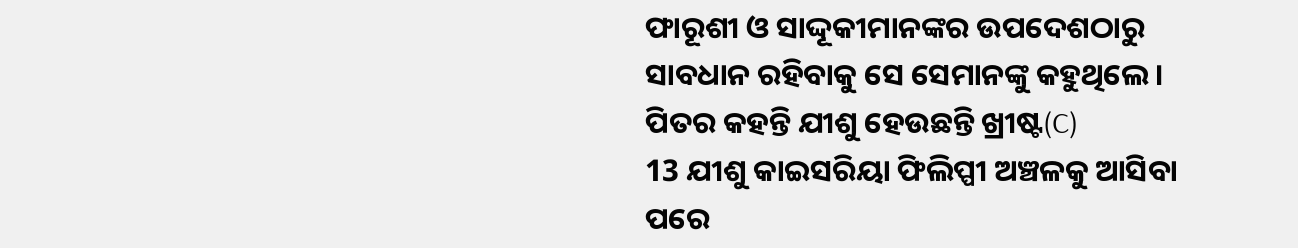ଫାରୂଶୀ ଓ ସାଦ୍ଦୂକୀମାନଙ୍କର ଉପଦେଶଠାରୁ ସାବଧାନ ରହିବାକୁ ସେ ସେମାନଙ୍କୁ କହୁଥିଲେ।
ପିତର କହନ୍ତି ଯୀଶୁ ହେଉଛନ୍ତି ଖ୍ରୀଷ୍ଟ(C)
13 ଯୀଶୁ କାଇସରିୟା ଫିଲିପ୍ପୀ ଅଞ୍ଚଳକୁ ଆସିବା ପରେ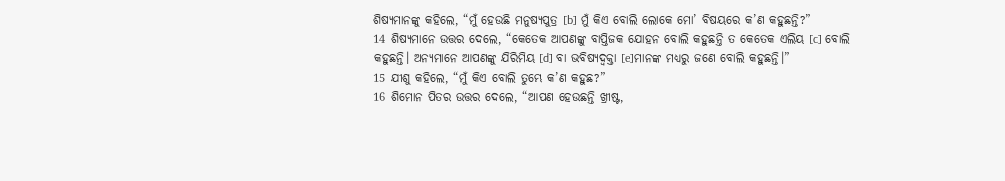ଶିଷ୍ୟମାନଙ୍କୁ କହିଲେ, “ମୁଁ ହେଉଛି ମନୁଷ୍ୟପୁତ୍ର [b] ମୁଁ କିଏ ବୋଲି ଲୋକେ ମୋ’ ବିଷୟରେ କ’ଣ କହୁଛନ୍ତି?”
14 ଶିଷ୍ୟମାନେ ଉତ୍ତର ଦେଲେ, “କେତେକ ଆପଣଙ୍କୁ ବାପ୍ତିଜକ ଯୋହନ ବୋଲି କହୁଛନ୍ତି ତ କେତେକ ଏଲିୟ [c] ବୋଲି କହୁଛନ୍ତି। ଅନ୍ୟମାନେ ଆପଣଙ୍କୁ ଯିରିମିୟ [d] ବା ଭବିଷ୍ୟଦ୍ବକ୍ତା [e]ମାନଙ୍କ ମଧ୍ୟରୁ ଜଣେ ବୋଲି କହୁଛନ୍ତି।”
15 ଯୀଶୁ କହିଲେ, “ମୁଁ କିଏ ବୋଲି ତୁମ୍ଭେ କ’ଣ କହୁଛ?”
16 ଶିମୋନ ପିତର ଉତ୍ତର ଦେଲେ, “ଆପଣ ହେଉଛନ୍ତି ଖ୍ରୀଷ୍ଟ,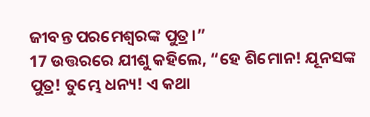ଜୀବନ୍ତ ପରମେଶ୍ୱରଙ୍କ ପୁତ୍ର।”
17 ଉତ୍ତରରେ ଯୀଶୁ କହିଲେ, “ହେ ଶିମୋନ! ଯୂନସଙ୍କ ପୁତ୍ର! ତୁମ୍ଭେ ଧନ୍ୟ! ଏ କଥା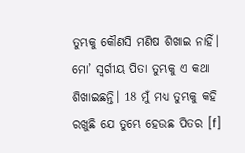ତୁମ୍ଭକୁ କୌଣସି ମଣିଷ ଶିଖାଇ ନାହିଁ। ମୋ’ ସ୍ୱର୍ଗୀୟ ପିତା ତୁମ୍ଭକୁ ଏ କଥା ଶିଖାଇଛନ୍ତି। 18 ମୁଁ ମଧ୍ୟ ତୁମ୍ଭକୁ କହି ରଖୁଛି ଯେ ତୁମ୍ଭେ ହେଉଛ ପିତର [f]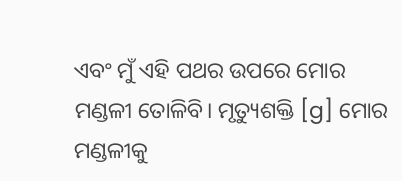ଏବଂ ମୁଁ ଏହି ପଥର ଉପରେ ମୋର ମଣ୍ଡଳୀ ତୋଳିବି। ମୃତ୍ୟୁଶକ୍ତି [g] ମୋର ମଣ୍ଡଳୀକୁ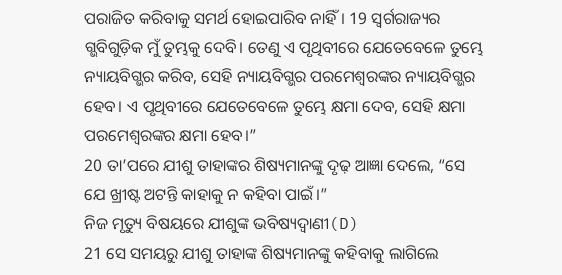ପରାଜିତ କରିବାକୁ ସମର୍ଥ ହୋଇପାରିବ ନାହିଁ। 19 ସ୍ୱର୍ଗରାଜ୍ୟର ଗ୍ଭବିଗୁଡ଼ିକ ମୁଁ ତୁମ୍ଭକୁ ଦେବି। ତେଣୁ ଏ ପୃଥିବୀରେ ଯେତେବେଳେ ତୁମ୍ଭେ ନ୍ୟାୟବିଗ୍ଭର କରିବ, ସେହି ନ୍ୟାୟବିଗ୍ଭର ପରମେଶ୍ୱରଙ୍କର ନ୍ୟାୟବିଗ୍ଭର ହେବ। ଏ ପୃଥିବୀରେ ଯେତେବେଳେ ତୁମ୍ଭେ କ୍ଷମା ଦେବ, ସେହି କ୍ଷମା ପରମେଶ୍ୱରଙ୍କର କ୍ଷମା ହେବ।”
20 ତା’ପରେ ଯୀଶୁ ତାହାଙ୍କର ଶିଷ୍ୟମାନଙ୍କୁ ଦୃଢ଼ ଆଜ୍ଞା ଦେଲେ, “ସେ ଯେ ଖ୍ରୀଷ୍ଟ ଅଟନ୍ତି କାହାକୁ ନ କହିବା ପାଇଁ।”
ନିଜ ମୃତ୍ୟୁ ବିଷୟରେ ଯୀଶୁଙ୍କ ଭବିଷ୍ୟଦ୍ବାଣୀ(D)
21 ସେ ସମୟରୁ ଯୀଶୁ ତାହାଙ୍କ ଶିଷ୍ୟମାନଙ୍କୁ କହିବାକୁ ଲାଗିଲେ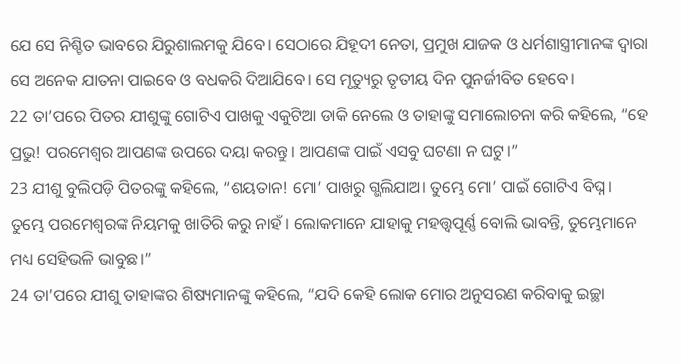ଯେ ସେ ନିଶ୍ଚିତ ଭାବରେ ଯିରୁଶାଲମକୁ ଯିବେ। ସେଠାରେ ଯିହୂଦୀ ନେତା, ପ୍ରମୁଖ ଯାଜକ ଓ ଧର୍ମଶାସ୍ତ୍ରୀମାନଙ୍କ ଦ୍ୱାରା ସେ ଅନେକ ଯାତନା ପାଇବେ ଓ ବଧକରି ଦିଆଯିବେ। ସେ ମୃତ୍ୟୁରୁ ତୃତୀୟ ଦିନ ପୁନର୍ଜୀବିତ ହେବେ।
22 ତା’ପରେ ପିତର ଯୀଶୁଙ୍କୁ ଗୋଟିଏ ପାଖକୁ ଏକୁଟିଆ ଡାକି ନେଲେ ଓ ତାହାଙ୍କୁ ସମାଲୋଚନା କରି କହିଲେ, “ହେ ପ୍ରଭୁ! ପରମେଶ୍ୱର ଆପଣଙ୍କ ଉପରେ ଦୟା କରନ୍ତୁ। ଆପଣଙ୍କ ପାଇଁ ଏସବୁ ଘଟଣା ନ ଘଟୁ।”
23 ଯୀଶୁ ବୁଲିପଡ଼ି ପିତରଙ୍କୁ କହିଲେ, “ଶୟତାନ! ମୋ’ ପାଖରୁ ଗ୍ଭଲିଯାଅ। ତୁମ୍ଭେ ମୋ’ ପାଇଁ ଗୋଟିଏ ବିଘ୍ନ। ତୁମ୍ଭେ ପରମେଶ୍ୱରଙ୍କ ନିୟମକୁ ଖାତିରି କରୁ ନାହଁ। ଲୋକମାନେ ଯାହାକୁ ମହତ୍ତ୍ୱପୂର୍ଣ୍ଣ ବୋଲି ଭାବନ୍ତି, ତୁମ୍ଭେମାନେ ମଧ୍ୟ ସେହିଭଳି ଭାବୁଛ।”
24 ତା’ପରେ ଯୀଶୁ ତାହାଙ୍କର ଶିଷ୍ୟମାନଙ୍କୁ କହିଲେ, “ଯଦି କେହି ଲୋକ ମୋର ଅନୁସରଣ କରିବାକୁ ଇଚ୍ଛା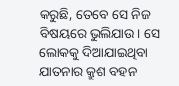କରୁଛି, ତେବେ ସେ ନିଜ ବିଷୟରେ ଭୁଲିଯାଉ। ସେ ଲୋକକୁ ଦିଆଯାଇଥିବା ଯାତନାର କ୍ରୁଶ ବହନ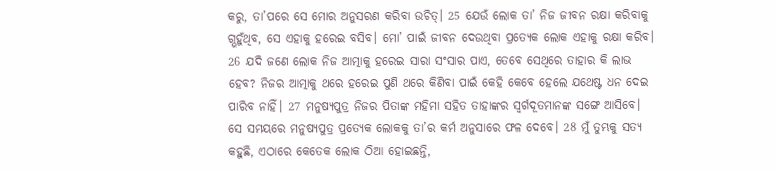କରୁ, ତା’ପରେ ସେ ମୋର ଅନୁସରଣ କରିବା ଉଚିତ୍। 25 ଯେଉଁ ଲୋକ ତା’ ନିଜ ଜୀବନ ରକ୍ଷା କରିବାକୁ ଗ୍ଭହୁଁଥିବ, ସେ ଏହାକୁ ହରେଇ ବସିବ। ମୋ’ ପାଇଁ ଜୀବନ ଦେଉଥିବା ପ୍ରତ୍ୟେକ ଲୋକ ଏହାକୁ ରକ୍ଷା କରିବ। 26 ଯଦି ଜଣେ ଲୋକ ନିଜ ଆତ୍ମାକୁ ହରେଇ ସାରା ସଂସାର ପାଏ, ତେବେ ସେଥିରେ ତାହାର କି ଲାଭ ହେବ? ନିଜର ଆତ୍ମାକୁ ଥରେ ହରେଇ ପୁଣି ଥରେ କିଣିବା ପାଇଁ କେହି କେବେ ହେଲେ ଯଥେଷ୍ଟ ଧନ ଦେଇ ପାରିବ ନାହିଁ। 27 ମନୁଷ୍ୟପୁତ୍ର ନିଜର ପିତାଙ୍କ ମହିମା ସହିତ ତାହାଙ୍କର ସ୍ୱର୍ଗଦୂତମାନଙ୍କ ସଙ୍ଗେ ଆସିବେ। ସେ ସମୟରେ ମନୁଷ୍ୟପୁତ୍ର ପ୍ରତ୍ୟେକ ଲୋକକୁ ତା’ର କର୍ମ ଅନୁସାରେ ଫଳ ଦେବେ। 28 ମୁଁ ତୁମ୍ଭକୁ ସତ୍ୟ କହୁଛି, ଏଠାରେ କେତେକ ଲୋକ ଠିଆ ହୋଇଛନ୍ତି,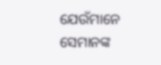ଯେଉଁମାନେ ସେମାନଙ୍କ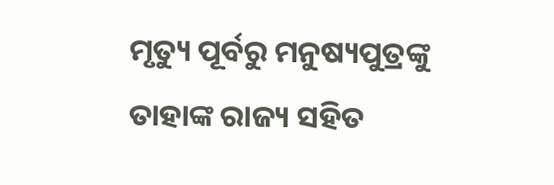ମୃତ୍ୟୁ ପୂର୍ବରୁ ମନୁଷ୍ୟପୁତ୍ରଙ୍କୁ ତାହାଙ୍କ ରାଜ୍ୟ ସହିତ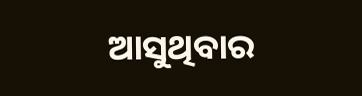ଆସୁଥିବାର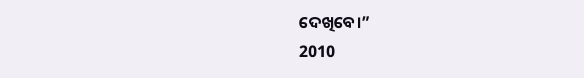ଦେଖିବେ।”
2010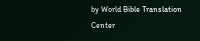by World Bible Translation Center